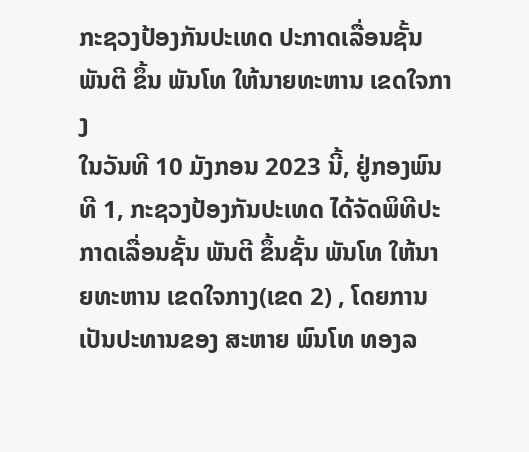ກະຊວງປ້ອງກັນປະເທດ ປະກາດເລື່ອນຊັ້ນ ພັນຕີ ຂຶ້ນ ພັນໂທ ໃຫ້ນາຍທະຫານ ເຂດໃຈກາງ
ໃນວັນທີ 10 ມັງກອນ 2023 ນີ້, ຢູ່ກອງພົນທີ 1, ກະຊວງປ້ອງກັນປະເທດ ໄດ້ຈັດພິທີປະກາດເລື່ອນຊັ້ນ ພັນຕີ ຂຶ້ນຊັ້ນ ພັນໂທ ໃຫ້ນາຍທະຫານ ເຂດໃຈກາງ(ເຂດ 2) , ໂດຍການເປັນປະທານຂອງ ສະຫາຍ ພົນໂທ ທອງລ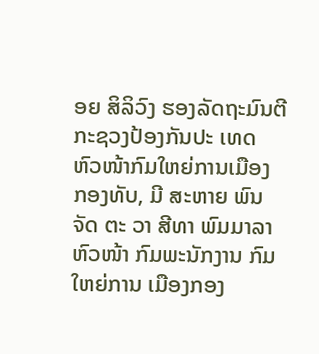ອຍ ສິລິວົງ ຮອງລັດຖະມົນຕີກະຊວງປ້ອງກັນປະ ເທດ ຫົວໜ້າກົມໃຫຍ່ການເມືອງ ກອງທັບ, ມີ ສະຫາຍ ພົນຈັດ ຕະ ວາ ສີທາ ພົມມາລາ ຫົວໜ້າ ກົມພະນັກງານ ກົມໃຫຍ່ການ ເມືອງກອງ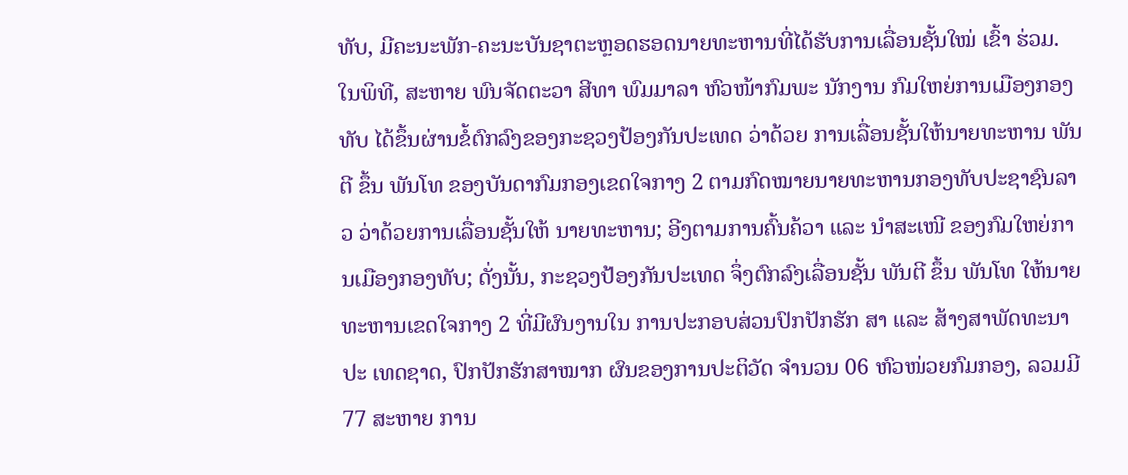ທັບ, ມີຄະນະພັກ-ຄະນະບັນຊາຕະຫຼອດຮອດນາຍທະຫານທີ່ໄດ້ຮັບການເລື່ອນຊັ້ນໃໝ່ ເຂົ້າ ຮ່ວມ. ໃນພິທີ, ສະຫາຍ ພົນຈັດຕະວາ ສີທາ ພົມມາລາ ຫົວໜ້າກົມພະ ນັກງານ ກົມໃຫຍ່ການເມືອງກອງທັບ ໄດ້ຂຶ້ນຜ່ານຂໍ້ຕົກລົງຂອງກະຊວງປ້ອງກັນປະເທດ ວ່າດ້ວຍ ການເລື່ອນຊັ້ນໃຫ້ນາຍທະຫານ ພັນຕີ ຂຶ້ນ ພັນໂທ ຂອງບັນດາກົມກອງເຂດໃຈກາງ 2 ຕາມກົດໝາຍນາຍທະຫານກອງທັບປະຊາຊົນລາວ ວ່າດ້ວຍການເລື່ອນຊັ້ນໃຫ້ ນາຍທະຫານ; ອີງຕາມການຄົ້ນຄ້ວາ ແລະ ນຳສະເໜີ ຂອງກົມໃຫຍ່ການເມືອງກອງທັບ; ດັ່ງນັ້ນ, ກະຊວງປ້ອງກັນປະເທດ ຈຶ່ງຕົກລົງເລື່ອນຊັ້ນ ພັນຕີ ຂຶ້ນ ພັນໂທ ໃຫ້ນາຍ ທະຫານເຂດໃຈກາງ 2 ທີ່ມີຜົນງານໃນ ການປະກອບສ່ວນປົກປັກຮັກ ສາ ແລະ ສ້າງສາພັດທະນາປະ ເທດຊາດ, ປົກປັກຮັກສາໝາກ ຜົນຂອງການປະຕິວັດ ຈຳນວນ 06 ຫົວໜ່ວຍກົມກອງ, ລວມມີ 77 ສະຫາຍ ການ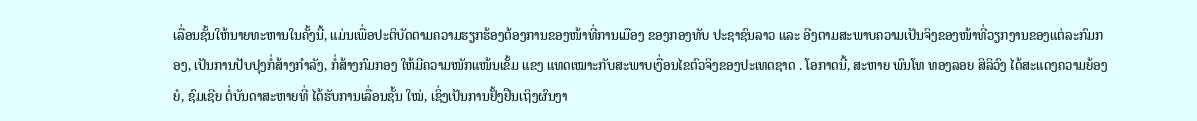ເລື່ອນຊັ້ນໃຫ້ນາຍທະຫານໃນຄັ້ງນີ້, ແມ່ນເພື່ອປະຕິບັດຕາມຄວາມຮຽກຮ້ອງຕ້ອງການຂອງໜ້າທີ່ການເມືອງ ຂອງກອງທັບ ປະຊາຊົນລາວ ແລະ ອີງຕາມສະພາບຄວາມເປັນຈິງຂອງໜ້າທີ່ວຽກງານຂອງແຕ່ລະກົມກອງ, ເປັນການປັບປຸງກໍ່ສ້າງກຳລັງ, ກໍ່ສ້າງກົມກອງ ໃຫ້ມີຄວາມໜັກແໜ້ນເຂັ້ມ ແຂງ ແທດເໝາະກັບສະພາບເງື່ອນໄຂຕົວຈິງຂອງປະເທດຊາດ . ໂອກາດນີ້, ສະຫາຍ ພົນໂທ ທອງລອຍ ສິລິວົງ ໄດ້ສະແດງຄວາມຍ້ອງຍໍ, ຊົມເຊີຍ ຕໍ່ບັນດາສະຫາຍທີ່ ໄດ້ຮັບການເລື່ອນຊັ້ນ ໃໝ່, ເຊິ່ງເປັນການຢັ້ງຢືນເຖິງຜົນງາ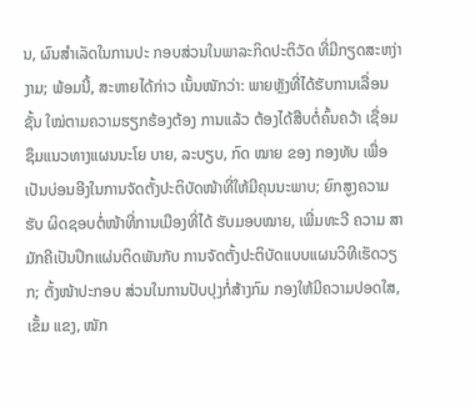ນ, ຜົນສຳເລັດໃນການປະ ກອບສ່ວນໃນພາລະກິດປະຕິວັດ ທີ່ມີກຽດສະຫງ່າງາມ; ພ້ອມນີ້, ສະຫາຍໄດ້ກ່າວ ເນັ້ນໜັກວ່າ: ພາຍຫຼັງທີ່ໄດ້ຮັບການເລື່ອນຊັ້ນ ໃໝ່ຕາມຄວາມຮຽກຮ້ອງຕ້ອງ ການແລ້ວ ຕ້ອງໄດ້ສືບຕໍ່ຄົ້ນຄວ້າ ເຊື່ອມຊຶມແນວທາງແຜນນະໂຍ ບາຍ, ລະບຽບ, ກົດ ໝາຍ ຂອງ ກອງທັບ ເພື່ອເປັນບ່ອນອີງໃນການຈັດຕັ້ງປະຕິບັດໜ້າທີ່ໃຫ້ມີຄຸນນະພາບ; ຍົກສູງຄວາມຮັບ ຜິດຊອບຕໍ່ໜ້າທີ່ການເມືອງທີ່ໄດ້ ຮັບມອບໝາຍ, ເພີ່ມທະວີ ຄວາມ ສາມັກຄີເປັນປຶກແຜ່ນຕິດພັນກັບ ການຈັດຕັ້ງປະຕິບັດແບບແຜນວິທີເຮັດວຽກ; ຕັ້ງໜ້າປະກອບ ສ່ວນໃນການປັບປຸງກໍ່ສ້າງກົມ ກອງໃຫ້ມີຄວາມປອດໃສ, ເຂັ້ມ ແຂງ, ໜັກ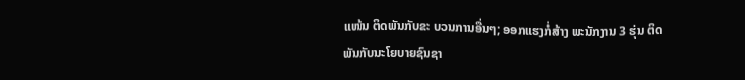ແໜ້ນ ຕິດພັນກັບຂະ ບວນການອື່ນໆ; ອອກແຮງກໍ່ສ້າງ ພະນັກງານ 3 ຮຸ່ນ ຕິດພັນກັບນະໂຍບາຍຊົນຊາ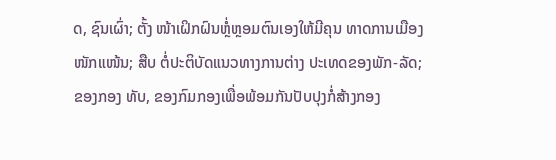ດ, ຊົນເຜົ່າ; ຕັ້ງ ໜ້າເຝິກຝົນຫຼໍ່ຫຼອມຕົນເອງໃຫ້ມີຄຸນ ທາດການເມືອງໜັກແໜ້ນ; ສືບ ຕໍ່ປະຕິບັດແນວທາງການຕ່າງ ປະເທດຂອງພັກ-ລັດ; ຂອງກອງ ທັບ, ຂອງກົມກອງເພື່ອພ້ອມກັນປັບປຸງກໍ່ສ້າງກອງ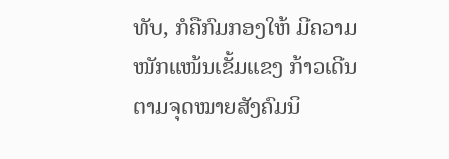ທັບ, ກໍຄືກົມກອງໃຫ້ ມີຄວາມໜັກແໜ້ນເຂັ້ມແຂງ ກ້າວເດີນຕາມຈຸດໝາຍສັງຄົມນິ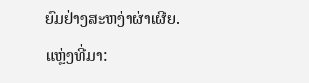ຍົມຢ່າງສະຫງ່າຜ່າເຜີຍ.
ແຫຼ່ງທີ່ມາ: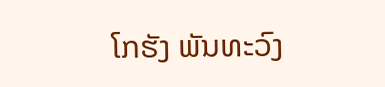ໂກຮັງ ພັນທະວົງ